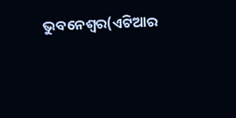ଭୁବନେଶ୍ୱର(ଏଟିଆର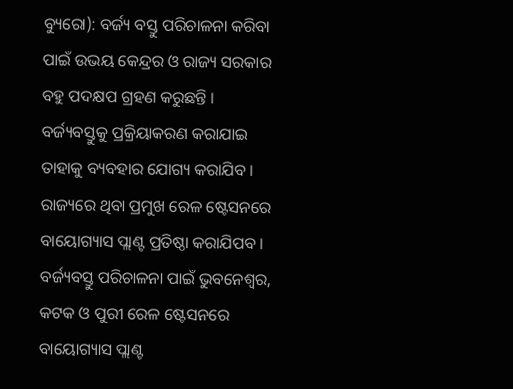ବ୍ୟୁରୋ): ବର୍ଜ୍ୟ ବସ୍ତୁ ପରିଚାଳନା କରିବା ପାଇଁ ଉଭୟ କେନ୍ଦ୍ରର ଓ ରାଜ୍ୟ ସରକାର ବହୁ ପଦକ୍ଷପ ଗ୍ରହଣ କରୁଛନ୍ତି । ବର୍ଜ୍ୟବସ୍ତୁକୁ ପ୍ରକ୍ରିୟାକରଣ କରାଯାଇ ତାହାକୁ ବ୍ୟବହାର ଯୋଗ୍ୟ କରାଯିବ । ରାଜ୍ୟରେ ଥିବା ପ୍ରମୁଖ ରେଳ ଷ୍ଟେସନରେ ବାୟୋଗ୍ୟାସ ପ୍ଲାଣ୍ଟ ପ୍ରତିଷ୍ଠା କରାଯିପବ । ବର୍ଜ୍ୟବସ୍ତୁ ପରିଚାଳନା ପାଇଁ ଭୁବନେଶ୍ୱର, କଟକ ଓ ପୁରୀ ରେଳ ଷ୍ଟେସନରେ ବାୟୋଗ୍ୟାସ ପ୍ଲାଣ୍ଟ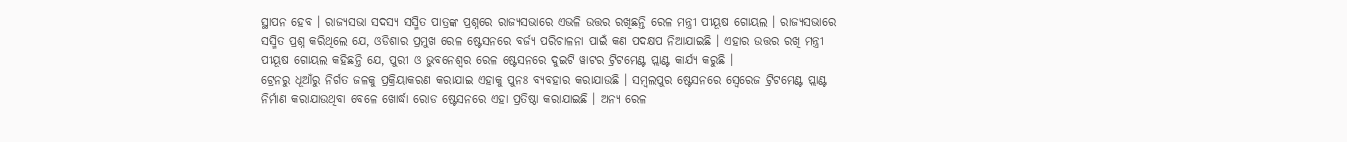ସ୍ଥାପନ ହେବ । ରାଜ୍ୟସଭା ସଦସ୍ୟ ସସ୍ମିତ ପାତ୍ରଙ୍କ ପ୍ରଶ୍ନରେ ରାଜ୍ୟସଭାରେ ଏଭଳି ଉତ୍ତର ରଖିଛନ୍ତି ରେଳ ମନ୍ତ୍ରୀ ପୀୟୂଷ ଗୋୟଲ । ରାଜ୍ୟସଭାରେ ସସ୍ମିତ ପ୍ରଶ୍ନ କରିଥିଲେ ଯେ, ଓଡିଶାର ପ୍ରମୁଖ ରେଳ ଷ୍ଟେସନରେ ବର୍ଜ୍ୟ ପରିଚାଳନା ପାଇଁ କଣ ପଦକ୍ଷପ ନିଆଯାଇଛି । ଏହାର ଉତ୍ତର ରଖି ମନ୍ତ୍ରୀ ପୀୟୂଷ ଗୋୟଲ କହିଛନ୍ତି ଯେ, ପୁରୀ ଓ ଭୁବନେଶ୍ୱର ରେଳ ଷ୍ଟେସନରେ ଦୁଇଟି ୱାଟର ଟ୍ରିଟମେଣ୍ଟ ପ୍ଲାଣ୍ଟ କାର୍ଯ୍ୟ କରୁଛି ।
ଟ୍ରେନରୁ ଧୂଆଁରୁ ନିର୍ଗତ ଜଳକୁ ପ୍ରକ୍ରିୟାକରଣ କରାଯାଇ ଏହାକୁ ପୁନଃ ବ୍ୟବହାର କରାଯାଉଛି । ସମ୍ବଲପୁର ଷ୍ଟେସନରେ ସ୍ୱେରେଜ ଟ୍ରିଟମେଣ୍ଟ ପ୍ଲାଣ୍ଟ ନିର୍ମାଣ କରାଯାଉଥିବା ବେଳେ ଖୋର୍ଦ୍ଧା ରୋଡ ଷ୍ଟେସନରେ ଏହା ପ୍ରତିଷ୍ଠା କରାଯାଇଛି । ଅନ୍ୟ ରେଳ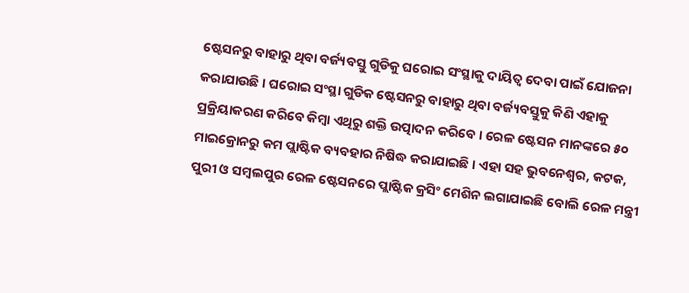ଷ୍ଟେସନରୁ ବାହାରୁ ଥିବା ବର୍ଜ୍ୟବସ୍ତୁ ଗୁଡିକୁ ଘରୋଇ ସଂସ୍ଥାକୁ ଦାୟିତ୍ୱ ଦେବା ପାଇଁ ଯୋଜନା କରାଯାଉଛି । ଘରୋଇ ସଂସ୍ଥା ଗୁଡିକ ଷ୍ଟେସନରୁ ବାହାରୁ ଥିବା ବର୍ଜ୍ୟବସ୍ତୁକୁ କିଣି ଏହାକୁ ପ୍ରକ୍ରିୟାକରଣ କରିବେ କିମ୍ବା ଏଥିରୁ ଶକ୍ତି ଉତ୍ପାଦନ କରିବେ । ରେଳ ଷ୍ଟେସନ ମାନଙ୍କରେ ୫୦ ମାଇକ୍ରୋନରୁ କମ ପ୍ଲାଷ୍ଟିକ ବ୍ୟବହାର ନିଷିଦ୍ଧ କରାଯାଇଛି । ଏହା ସହ ଭୁବନେଶ୍ୱର, କଟକ, ପୁରୀ ଓ ସମ୍ବଲପୁର ରେଳ ଷ୍ଟେସନରେ ପ୍ଲାଷ୍ଟିକ କ୍ରସିଂ ମେଶିନ ଲଗାଯାଇଛି ବୋଲି ରେଳ ମନ୍ତ୍ରୀ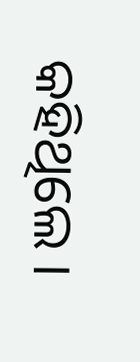କହିଥିଲେ ।